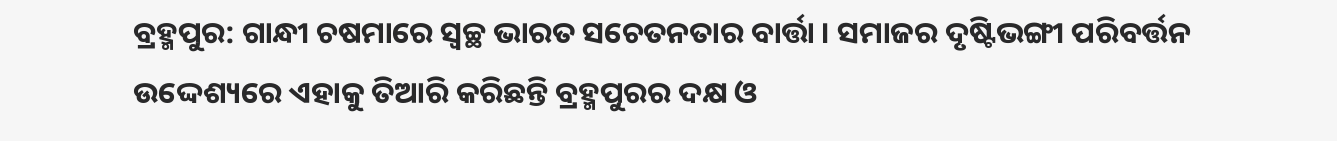ବ୍ରହ୍ମପୁର: ଗାନ୍ଧୀ ଚଷମାରେ ସ୍ବଚ୍ଛ ଭାରତ ସଚେତନତାର ବାର୍ତ୍ତା । ସମାଜର ଦୃଷ୍ଟିଭଙ୍ଗୀ ପରିବର୍ତ୍ତନ ଉଦ୍ଦେଶ୍ୟରେ ଏହାକୁ ତିଆରି କରିଛନ୍ତି ବ୍ରହ୍ମପୁରର ଦକ୍ଷ ଓ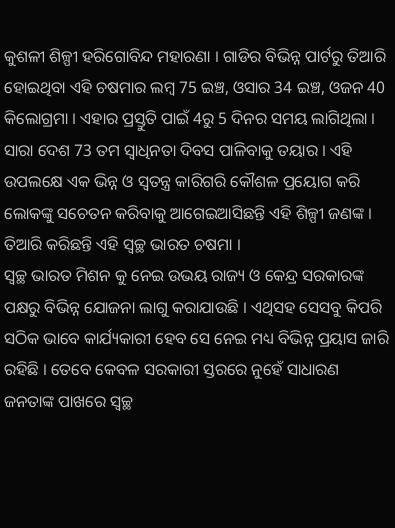କୁଶଳୀ ଶିଳ୍ପୀ ହରିଗୋବିନ୍ଦ ମହାରଣା । ଗାଡିର ବିଭିନ୍ନ ପାର୍ଟରୁ ତିଆରି ହୋଇଥିବା ଏହି ଚଷମାର ଲମ୍ବ 75 ଇଞ୍ଚ, ଓସାର 34 ଇଞ୍ଚ, ଓଜନ 40 କିଲୋଗ୍ରମା । ଏହାର ପ୍ରସ୍ତୁତି ପାଇଁ 4ରୁ 5 ଦିନର ସମୟ ଲାଗିଥିଲା ।
ସାରା ଦେଶ 73 ତମ ସ୍ବାଧିନତା ଦିବସ ପାଳିବାକୁ ତୟାର । ଏହି ଉପଲକ୍ଷେ ଏକ ଭିନ୍ନ ଓ ସ୍ବତନ୍ତ୍ର କାରିଗରି କୌଶଳ ପ୍ରୟୋଗ କରି ଲୋକଙ୍କୁ ସଚେତନ କରିବାକୁ ଆଗେଇଆସିଛନ୍ତି ଏହି ଶିଳ୍ପୀ ଜଣଙ୍କ । ତିଆରି କରିଛନ୍ତି ଏହି ସ୍ବଚ୍ଛ ଭାରତ ଚଷମା ।
ସ୍ବଚ୍ଛ ଭାରତ ମିଶନ କୁ ନେଇ ଉଭୟ ରାଜ୍ୟ ଓ କେନ୍ଦ୍ର ସରକାରଙ୍କ ପକ୍ଷରୁ ବିଭିନ୍ନ ଯୋଜନା ଲାଗୁ କରାଯାଉଛି । ଏଥିସହ ସେସବୁ କିପରି ସଠିକ ଭାବେ କାର୍ଯ୍ୟକାରୀ ହେବ ସେ ନେଇ ମଧ୍ୟ ବିଭିନ୍ନ ପ୍ରୟାସ ଜାରି ରହିଛି । ତେବେ କେବଳ ସରକାରୀ ସ୍ତରରେ ନୁହେଁ ସାଧାରଣ ଜନତାଙ୍କ ପାଖରେ ସ୍ବଚ୍ଛ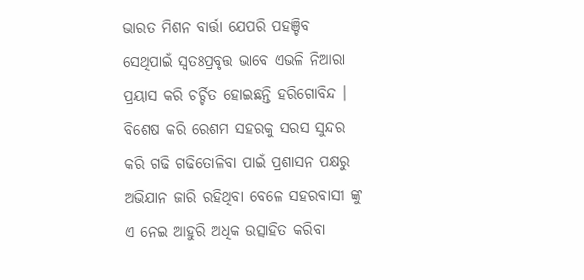ଭାରତ ମିଶନ ବାର୍ତ୍ତା ଯେପରି ପହଞ୍ଚିବ ସେଥିପାଇଁ ସ୍ବତଃପ୍ରବୃତ୍ତ ଭାବେ ଏଭଳି ନିଆରା ପ୍ରୟାସ କରି ଚର୍ଚ୍ଚିତ ହୋଇଛନ୍ତି ହରିଗୋବିନ୍ଦ ।
ବିଶେଷ କରି ରେଶମ ସହରକୁ ସରସ ସୁନ୍ଦର କରି ଗଢି ଗଢିତୋଳିବା ପାଇଁ ପ୍ରଶାସନ ପକ୍ଷରୁ ଅଭିଯାନ ଜାରି ରହିଥିବା ବେଳେ ସହରବାସୀ ଙ୍କୁ ଏ ନେଇ ଆହୁରି ଅଧିକ ଉତ୍ସାହିତ କରିବା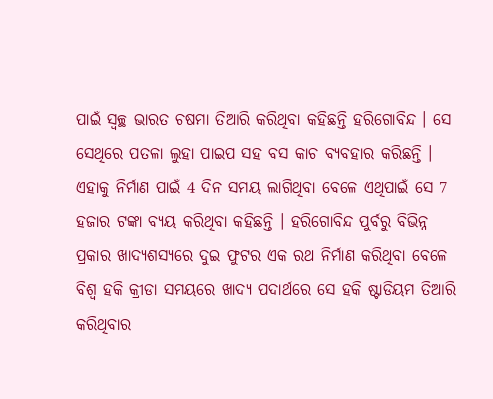ପାଇଁ ସ୍ବଚ୍ଛ ଭାରତ ଚଷମା ତିଆରି କରିଥିବା କହିଛନ୍ତି ହରିଗୋବିନ୍ଦ । ସେ ସେଥିରେ ପତଳା ଲୁହା ପାଇପ ସହ ବସ କାଚ ବ୍ୟବହାର କରିଛନ୍ତି । ଏହାକୁ ନିର୍ମାଣ ପାଇଁ 4 ଦିନ ସମୟ ଲାଗିଥିବା ବେଳେ ଏଥିପାଇଁ ସେ 7 ହଜାର ଟଙ୍କା ବ୍ୟୟ କରିଥିବା କହିଛନ୍ତି । ହରିଗୋବିନ୍ଦ ପୁର୍ବରୁ ବିଭିନ୍ନ ପ୍ରକାର ଖାଦ୍ୟଶସ୍ୟରେ ଦୁଇ ଫୁଟର ଏକ ରଥ ନିର୍ମାଣ କରିଥିବା ବେଳେ ବିଶ୍ବ ହକି କ୍ରୀଡା ସମୟରେ ଖାଦ୍ୟ ପଦାର୍ଥରେ ସେ ହକି ଷ୍ଟାଡିୟମ ତିଆରି କରିଥିବାର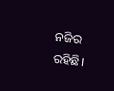ନଜିର ରହିଛି।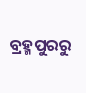ବ୍ରହ୍ମପୁରରୁ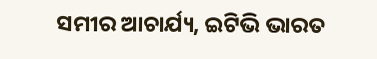ସମୀର ଆଚାର୍ଯ୍ୟ, ଇଟିଭି ଭାରତ